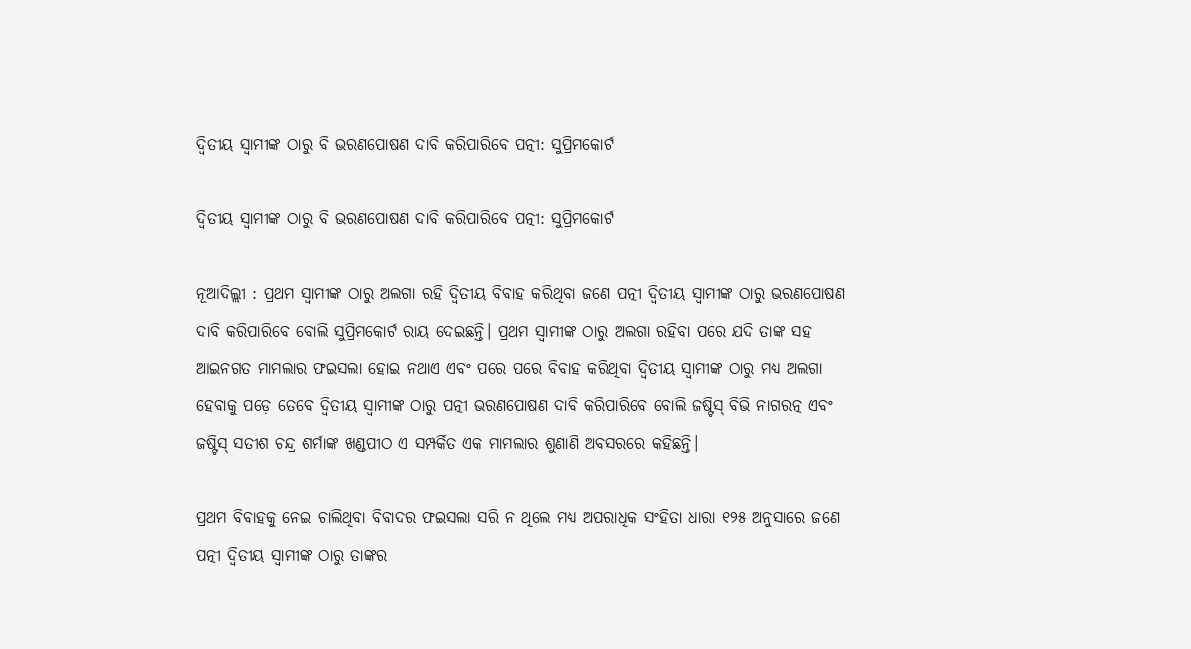ଦ୍ବିତୀୟ ସ୍ବାମୀଙ୍କ ଠାରୁ ବି ଭରଣପୋଷଣ ଦାବି କରିପାରିବେ ପତ୍ନୀ: ସୁପ୍ରିମକୋର୍ଟ

ଦ୍ବିତୀୟ ସ୍ବାମୀଙ୍କ ଠାରୁ ବି ଭରଣପୋଷଣ ଦାବି କରିପାରିବେ ପତ୍ନୀ: ସୁପ୍ରିମକୋର୍ଟ

ନୂଆଦିଲ୍ଲୀ : ପ୍ରଥମ ସ୍ବାମୀଙ୍କ ଠାରୁ ଅଲଗା ରହି ଦ୍ବିତୀୟ ବିବାହ କରିଥିବା ଜଣେ ପତ୍ନୀ ଦ୍ବିତୀୟ ସ୍ବାମୀଙ୍କ ଠାରୁ ଭରଣପୋଷଣ ଦାବି କରିପାରିବେ ବୋଲି ସୁପ୍ରିମକୋର୍ଟ ରାୟ ଦେଇଛନ୍ତି। ପ୍ରଥମ ସ୍ବାମୀଙ୍କ ଠାରୁ ଅଲଗା ରହିବା ପରେ ଯଦି ତାଙ୍କ ସହ ଆଇନଗତ ମାମଲାର ଫଇସଲା ହୋଇ ନଥାଏ ଏବଂ ପରେ ପରେ ବିବାହ କରିଥିବା ଦ୍ବିତୀୟ ସ୍ବାମୀଙ୍କ ଠାରୁ ମଧ୍ୟ ଅଲଗା ହେବାକୁ ପଡ଼େ ତେବେ ଦ୍ବିତୀୟ ସ୍ବାମୀଙ୍କ ଠାରୁ ପତ୍ନୀ ଭରଣପୋଷଣ ଦାବି କରିପାରିବେ ବୋଲି ଜଷ୍ଟିସ୍‌ ବିଭି ନାଗରତ୍ନ ଏବଂ ଜଷ୍ଟିସ୍‌ ସତୀଶ ଚନ୍ଦ୍ର ଶର୍ମାଙ୍କ ଖଣ୍ଡପୀଠ ଏ ସମ୍ପର୍କିତ ଏକ ମାମଲାର ଶୁଣାଣି ଅବସରରେ କହିଛନ୍ତି।

ପ୍ରଥମ ବିବାହକୁ ନେଇ ଚାଲିଥିବା ବିବାଦର ଫଇସଲା ସରି ନ ଥିଲେ ମଧ୍ୟ ଅପରାଧିକ ସଂହିତା ଧାରା ୧୨୫ ଅନୁସାରେ ଜଣେ ପତ୍ନୀ ଦ୍ବିତୀୟ ସ୍ବାମୀଙ୍କ ଠାରୁ ତାଙ୍କର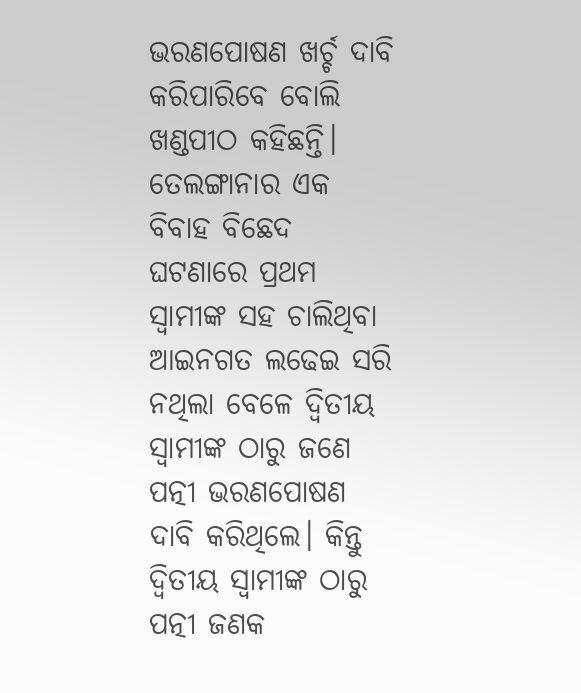ଭରଣପୋଷଣ ଖର୍ଚ୍ଚ ଦାବି କରିପାରିବେ ବୋଲି ଖଣ୍ଡପୀଠ କହିଛନ୍ତି। ତେଲଙ୍ଗାନାର ଏକ ବିବାହ ବିଛେଦ ଘଟଣାରେ ପ୍ରଥମ ସ୍ବାମୀଙ୍କ ସହ ଚାଲିଥିବା ଆଇନଗତ ଲଢେଇ ସରି ନଥିଲା ବେଳେ ଦ୍ବିତୀୟ ସ୍ବାମୀଙ୍କ ଠାରୁ ଜଣେ ପତ୍ନୀ ଭରଣପୋଷଣ ଦାବି କରିଥିଲେ। କିନ୍ତୁ ଦ୍ବିତୀୟ ସ୍ବାମୀଙ୍କ ଠାରୁ ପତ୍ନୀ ଜଣକ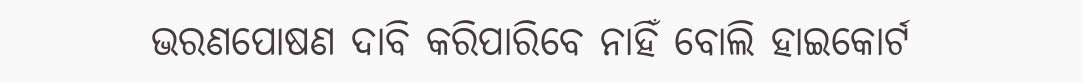ଭରଣପୋଷଣ ଦାବି କରିପାରିବେ ନାହିଁ ବୋଲି ହାଇକୋର୍ଟ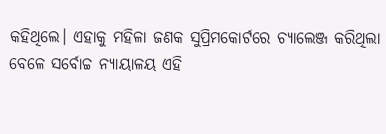କହିଥିଲେ। ଏହାକୁ ମହିଳା ଜଣକ ସୁପ୍ରିମକୋର୍ଟରେ ଚ୍ୟାଲେଞ୍ଜ କରିଥିଲା ବେଳେ ସର୍ବୋଚ୍ଚ ନ୍ୟାୟାଳୟ ଏହି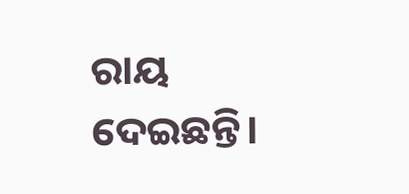ରାୟ ଦେଇଛନ୍ତି।